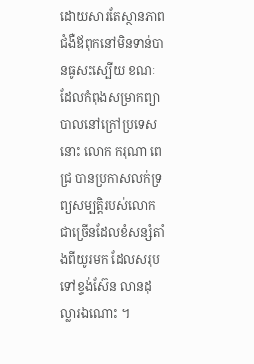ដោយសារតែស្ថានភាពជំងឺឪពុកនៅមិនទាន់បានធូសះស្បើយ ខណៈដែលកំពុងសម្រាកព្យាបាលនៅក្រៅប្រទេសនោះ លោក ករុណា ពេជ្រ បានប្រកាសលក់ទ្រព្យសម្បត្តិរបស់លោកជាច្រើនដែលខំសន្សំតាំងពីយូរមក ដែលសរុបទៅខ្ទង់ស៊ែន លានដុល្លារឯណោះ ។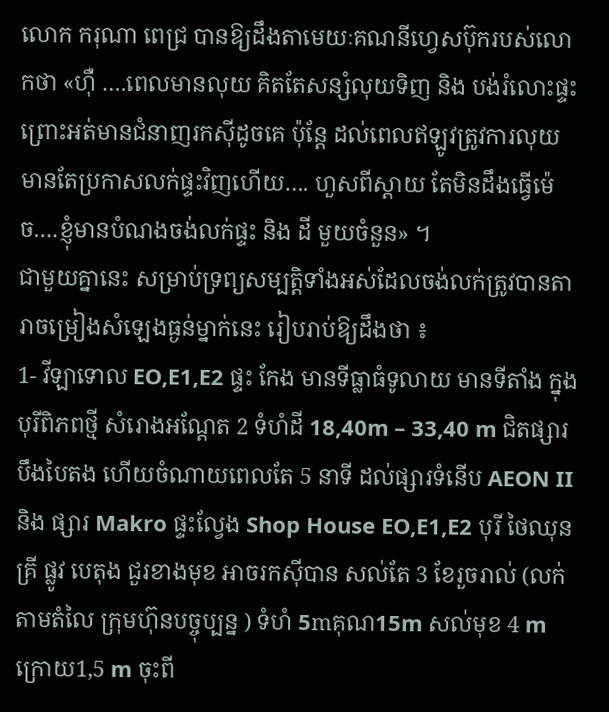លោក ករុណា ពេជ្រ បានឱ្យដឹងតាមេយៈគណនីហ្វេសប៊ុករបស់លោកថា «ហុឺ ….ពេលមានលុយ គិតតែសន្សំលុយទិញ និង បង់រំលោះផ្ទះ ព្រោះអត់មានជំនាញរកសុីដូចគេ ប៉ុន្តែ ដល់ពេលឥឡូវត្រូវការលុយ មានតែប្រកាសលក់ផ្ទះវិញហើយ…. ហួសពីស្តាយ តែមិនដឹងធ្វើម៉េច….ខ្ញុំមានបំណងចង់លក់ផ្ទះ និង ដី មួយចំនួន» ។
ជាមួយគ្នានេះ សម្រាប់ទ្រព្យសម្បត្តិទាំងអស់ដែលចង់លក់ត្រូវបានតារាចម្រៀងសំឡេងធ្ងន់ម្នាក់នេះ រៀបរាប់ឱ្យដឹងថា ៖
1- វីឡាទោល EO,E1,E2 ផ្ទះ កែង មានទីធ្លាធំទូលាយ មានទីតាំង ក្នុង បុរីពិភពថ្មី សំរោងអណ្តែត 2 ទំហំដី 18,40m – 33,40 m ជិតផ្សារបឹងបៃតង ហើយចំណាយពេលតែ 5 នាទី ដល់ផ្សារទំនើប AEON II និង ផ្សារ Makro ផ្ទះល្វែង Shop House EO,E1,E2 បុរី ថៃឈុនគ្រី ផ្លូវ បេតុង ជួរខាងមុខ អាចរកសុីបាន សល់តែ 3 ខែរួចរាល់ (លក់តាមតំលៃ ក្រុមហ៊ុនបច្ចុប្បន្ន ) ទំហំ 5mគុណ15m សល់មុខ 4 m ក្រោយ1,5 m ចុះពី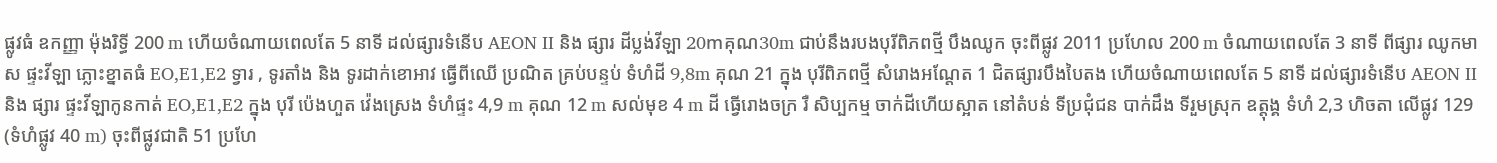ផ្លូវធំ ឧកញ្ញា ម៉ុងរិទ្ធី 200 m ហើយចំណាយពេលតែ 5 នាទី ដល់ផ្សារទំនើប AEON II និង ផ្សារ ដីប្លង់វីឡា 20mគុណ30m ជាប់នឹងរបងបុរីពិភពថ្មី បឹងឈូក ចុះពីផ្លូវ 2011 ប្រហែល 200 m ចំណាយពេលតែ 3 នាទី ពីផ្សារ ឈូកមាស ផ្ទះវីឡា ភ្លោះខ្នាតធំ EO,E1,E2 ទ្វារ , ទូរតាំង និង ទូរដាក់ខោអាវ ធ្វើពីឈើ ប្រណិត គ្រប់បន្ទប់ ទំហំដី 9,8m គុណ 21 ក្នុង បុរីពិភពថ្មី សំរោងអណ្តែត 1 ជិតផ្សារបឹងបៃតង ហើយចំណាយពេលតែ 5 នាទី ដល់ផ្សារទំនើប AEON II និង ផ្សារ ផ្ទះវីឡាកូនកាត់ EO,E1,E2 ក្នុង បុរី ប៉េងហួត វ៉េងស្រេង ទំហំផ្ទះ 4,9 m គុណ 12 m សល់មុខ 4 m ដី ធ្វើរោងចក្រ រឺ សិប្បកម្ម ចាក់ដីហើយស្អាត នៅតំបន់ ទីប្រជុំជន បាក់ដឹង ទីរួមស្រុក ឧត្តុង្គ ទំហំ 2,3 ហិចតា លើផ្លូវ 129 (ទំហំផ្លូវ 40 m) ចុះពីផ្លូវជាតិ 51 ប្រហែ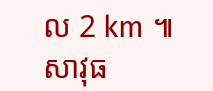ល 2 km ៕ សាវុធ